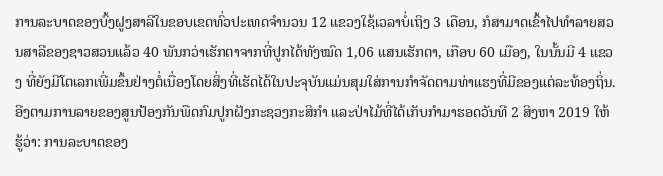ການລະບາດຂອງບົ້ງຝູງສາລີໃນຂອບເຂດທົ່ວປະເທດຈຳນວນ 12 ແຂວງໃຊ້ເວລາບໍ່ເຖິງ 3 ເດືອນ, ກໍສາມາດເຂົ້າໄປທຳລາຍສວນສາລີຂອງຊາວສວນແລ້ວ 40 ພັນກວ່າເຮັກຕາຈາກທີ່ປູກໄດ້ທັງໝົດ 1,06 ແສນເຮັກຕາ, ເກືອບ 60 ເມືອງ, ໃນນັ້ນມີ 4 ແຂວງ ທີ່ຍັງມີໂຕເລກເພີ່ມຂຶ້ນຢ່າງຕໍ່ເນື່ອງໂດຍສິ່ງທີ່ເຮັດໄດ້ໃນປະຈຸບັນແມ່ນສຸມໃສ່ການກຳຈັດຕາມທ່າແຮງທີ່ມີຂອງແຕ່ລະທ້ອງຖິ່ນ.
ອີງຕາມການລາຍຂອງສູນປ້ອງກັນພືດກົມປູກຝັງກະຊວງກະສິກຳ ແລະປ່າໄມ້ທີ່ໄດ້ເກັບກຳມາຮອດວັນທີ 2 ສິງຫາ 2019 ໃຫ້ຮູ້ວ່າ: ການລະບາດຂອງ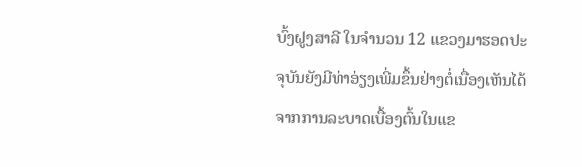ບົ້ງຝູງສາລີ ໃນຈຳນວນ 12 ແຂວງມາຮອດປະຈຸບັນຍັງມີທ່າອ່ຽງເພີ່ມຂຶ້ນຢ່າງຕໍ່ເນື່ອງເຫັນໄດ້ຈາກການລະບາດເບື້ອງຕົ້ນໃນແຂ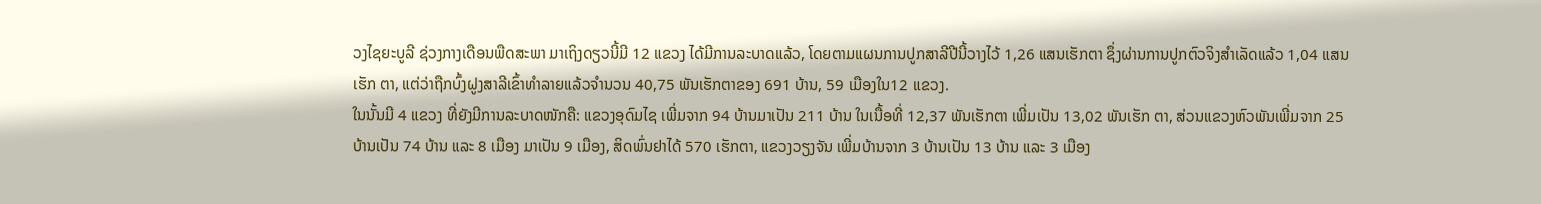ວງໄຊຍະບູລີ ຊ່ວງກາງເດືອນພືດສະພາ ມາເຖິງດຽວນີ້ມີ 12 ແຂວງ ໄດ້ມີການລະບາດແລ້ວ, ໂດຍຕາມແຜນການປູກສາລີປີນີ້ວາງໄວ້ 1,26 ແສນເຮັກຕາ ຊຶ່ງຜ່ານການປູກຕົວຈິງສຳເລັດແລ້ວ 1,04 ແສນເຮັກ ຕາ, ແຕ່ວ່າຖືກບົ້ງຝູງສາລີເຂົ້າທຳລາຍແລ້ວຈຳນວນ 40,75 ພັນເຮັກຕາຂອງ 691 ບ້ານ, 59 ເມືອງໃນ12 ແຂວງ.
ໃນນັ້ນມີ 4 ແຂວງ ທີ່ຍັງມີການລະບາດໜັກຄື: ແຂວງອຸດົມໄຊ ເພີ່ມຈາກ 94 ບ້ານມາເປັນ 211 ບ້ານ ໃນເນື້ອທີ່ 12,37 ພັນເຮັກຕາ ເພີ່ມເປັນ 13,02 ພັນເຮັກ ຕາ, ສ່ວນແຂວງຫົວພັນເພີ່ມຈາກ 25 ບ້ານເປັນ 74 ບ້ານ ແລະ 8 ເມືອງ ມາເປັນ 9 ເມືອງ, ສິດພົ່ນຢາໄດ້ 570 ເຮັກຕາ, ແຂວງວຽງຈັນ ເພີ່ມບ້ານຈາກ 3 ບ້ານເປັນ 13 ບ້ານ ແລະ 3 ເມືອງ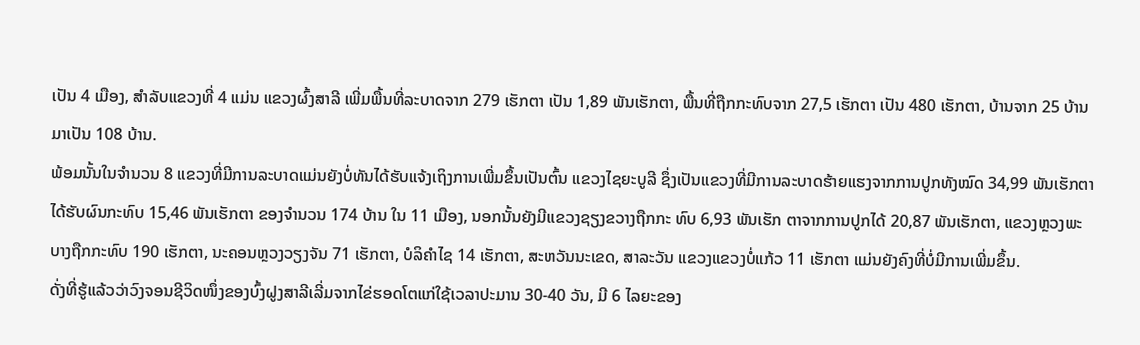ເປັນ 4 ເມືອງ, ສຳລັບແຂວງທີ່ 4 ແມ່ນ ແຂວງຜົ້ງສາລີ ເພີ່ມພື້ນທີ່ລະບາດຈາກ 279 ເຮັກຕາ ເປັນ 1,89 ພັນເຮັກຕາ, ພື້ນທີ່ຖືກກະທົບຈາກ 27,5 ເຮັກຕາ ເປັນ 480 ເຮັກຕາ, ບ້ານຈາກ 25 ບ້ານ ມາເປັນ 108 ບ້ານ.
ພ້ອມນັ້ນໃນຈຳນວນ 8 ແຂວງທີ່ມີການລະບາດແມ່ນຍັງບໍ່ທັນໄດ້ຮັບແຈ້ງເຖິງການເພີ່ມຂຶ້ນເປັນຕົ້ນ ແຂວງໄຊຍະບູລີ ຊຶ່ງເປັນແຂວງທີ່ມີການລະບາດຮ້າຍແຮງຈາກການປູກທັງໝົດ 34,99 ພັນເຮັກຕາ ໄດ້ຮັບຜົນກະທົບ 15,46 ພັນເຮັກຕາ ຂອງຈຳນວນ 174 ບ້ານ ໃນ 11 ເມືອງ, ນອກນັ້ນຍັງມີແຂວງຊຽງຂວາງຖືກກະ ທົບ 6,93 ພັນເຮັກ ຕາຈາກການປູກໄດ້ 20,87 ພັນເຮັກຕາ, ແຂວງຫຼວງພະບາງຖືກກະທົບ 190 ເຮັກຕາ, ນະຄອນຫຼວງວຽງຈັນ 71 ເຮັກຕາ, ບໍລິຄຳໄຊ 14 ເຮັກຕາ, ສະຫວັນນະເຂດ, ສາລະວັນ ແຂວງແຂວງບໍ່ແກ້ວ 11 ເຮັກຕາ ແມ່ນຍັງຄົງທີ່ບໍ່ມີການເພີ່ມຂຶ້ນ.
ດັ່ງທີ່ຮູ້ແລ້ວວ່າວົງຈອນຊີວິດໜຶ່ງຂອງບົ້ງຝູງສາລີເລີ່ມຈາກໄຂ່ຮອດໂຕແກ່ໃຊ້ເວລາປະມານ 30-40 ວັນ, ມີ 6 ໄລຍະຂອງ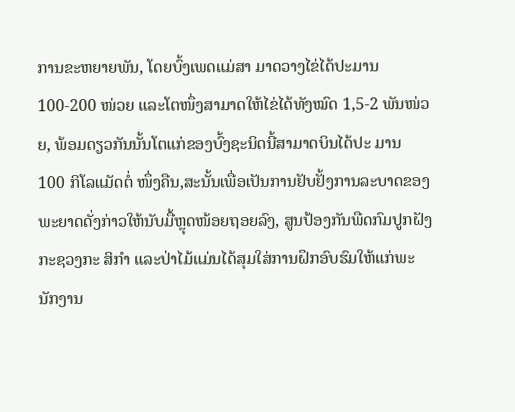ການຂະຫຍາຍພັນ, ໂດຍບົ້ງເພດແມ່ສາ ມາດວາງໄຂ່ໄດ້ປະມານ 100-200 ໜ່ວຍ ແລະໂຕໜຶ່ງສາມາດໃຫ້ໄຂ່ໄດ້ທັງໝົດ 1,5-2 ພັນໜ່ວຍ, ພ້ອມດຽວກັນນັ້ນໂຕແກ່ຂອງບົ້ງຊະນິດນີ້ສາມາດບິນໄດ້ປະ ມານ 100 ກິໂລແມັດຕໍ່ ໜຶ່ງຄືນ,ສະນັ້ນເພື່ອເປັນການຢັບຢັ້ງການລະບາດຂອງພະຍາດດັ່ງກ່າວໃຫ້ນັບມື້ຫຼຸດໜ້ອຍຖອຍລົງ, ສູນປ້ອງກັນພືດກົມປູກຝັງກະຊວງກະ ສິກຳ ແລະປ່າໄມ້ແມ່ນໄດ້ສຸມໃສ່ການຝຶກອົບຮົມໃຫ້ແກ່ພະນັກງານ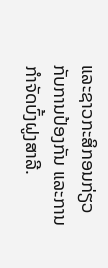ແລະຊາວກະສິກອນກ່ຽວກັບການປ້ອງກັນ ແລະການກຳຈັດບົ້ງຝູງສາລີ.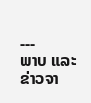---
ພາບ ແລະຂ່າວຈາ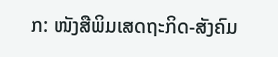ກ: ໜັງສືພິມເສດຖະກິດ-ສັງຄົມ